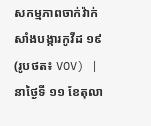សកម្មភាពចាក់វ៉ាក់សាំងបង្ការកូវីដ ១៩ (រូបថត៖ VOV) |
នាថ្ងៃទី ១១ ខែតុលា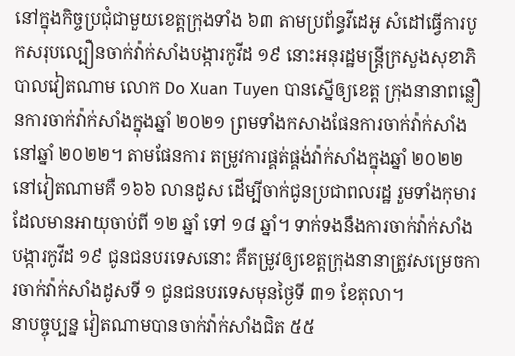នៅក្នុងកិច្ចប្រជុំជាមួយខេត្តក្រុងទាំង ៦៣ តាមប្រព័ន្ធវីដេអូ សំដៅធ្វើការបូកសរុបល្បឿនចាក់វ៉ាក់សាំងបង្ការកូវីដ ១៩ នោះអនុរដ្ឋមន្ត្រីក្រសួងសុខាភិបាលវៀតណាម លោក Do Xuan Tuyen បានស្នើឲ្យខេត្ត ក្រុងនានាពន្លឿនការចាក់វ៉ាក់សាំងក្នុងឆ្នាំ ២០២១ ព្រមទាំងកសាងផែនការចាក់វ៉ាក់សាំង នៅឆ្នាំ ២០២២។ តាមផែនការ តម្រូវការផ្គត់ផ្គង់វ៉ាក់សាំងក្នុងឆ្នាំ ២០២២ នៅវៀតណាមគឺ ១៦៦ លានដូស ដើម្បីចាក់ជូនប្រជាពលរដ្ឋ រួមទាំងកុមារដែលមានអាយុចាប់ពី ១២ ឆ្នាំ ទៅ ១៨ ឆ្នាំ។ ទាក់ទងនឹងការចាក់វ៉ាក់សាំងបង្ការកូវីដ ១៩ ជូនជនបរទេសនោះ គឺតម្រូវឲ្យខេត្តក្រុងនានាត្រូវសម្រេចការចាក់វ៉ាក់សាំងដូសទី ១ ជូនជនបរទេសមុនថ្ងៃទី ៣១ ខែតុលា។
នាបច្ចុប្បន្ន វៀតណាមបានចាក់វ៉ាក់សាំងជិត ៥៥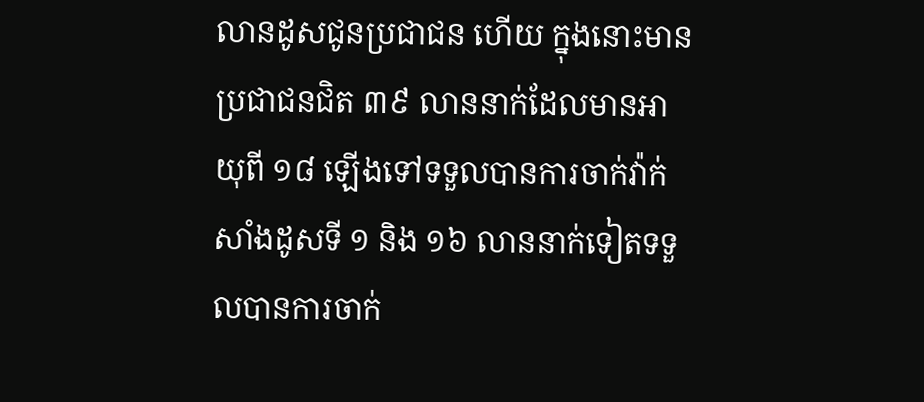លានដូសជូនប្រជាជន ហើយ ក្នុងនោះមានប្រជាជនជិត ៣៩ លាននាក់ដែលមានអាយុពី ១៨ ឡើងទៅទទួលបានការចាក់វ៉ាក់សាំងដូសទី ១ និង ១៦ លាននាក់ទៀតទទួលបានការចាក់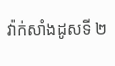វ៉ាក់សាំងដូសទី ២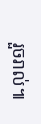រួចរាល់៕